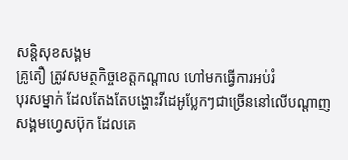សន្តិសុខសង្គម
គ្រូតឿ ត្រូវសមត្ថកិច្ចខេត្តកណ្ដាល ហៅមកធ្វើការអប់រំ
បុរសម្នាក់ ដែលតែងតែបង្ហោះវីដេអូប្លែកៗជាច្រើននៅលើបណ្ដាញសង្គមហ្វេសប៊ុក ដែលគេ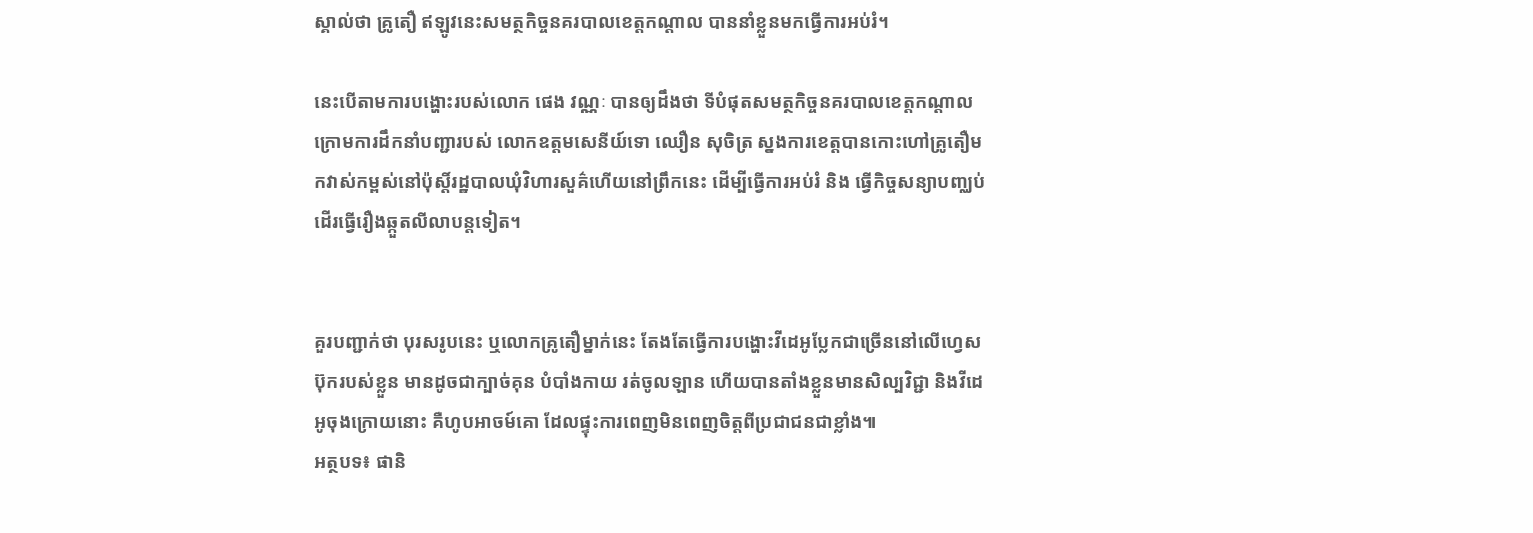ស្គាល់ថា គ្រូតឿ ឥឡូវនេះសមត្ថកិច្ចនគរបាលខេត្តកណ្ដាល បាននាំខ្លួនមកធ្វើការអប់រំ។

នេះបើតាមការបង្ហោះរបស់លោក ផេង វណ្ណៈ បានឲ្យដឹងថា ទីបំផុតសមត្ថកិច្ចនគរបាលខេត្តកណ្ដាល ក្រោមការដឹកនាំបញ្ជារបស់ លោកឧត្ដមសេនីយ៍ទោ ឈឿន សុចិត្រ ស្នងការខេត្តបានកោះហៅគ្រូតឿមកវាស់កម្ពស់នៅប៉ុស្តិ៍រដ្ឋបាលឃុំវិហារសួគ៌ហើយនៅព្រឹកនេះ ដើម្បីធ្វើការអប់រំ និង ធ្វើកិច្ចសន្យាបញ្ឈប់ដើរធ្វើរឿងឆ្កួតលីលាបន្តទៀត។


គួរបញ្ជាក់ថា បុរសរូបនេះ ឬលោកគ្រូតឿម្នាក់នេះ តែងតែធ្វើការបង្ហោះវីដេអូប្លែកជាច្រើននៅលើហ្វេសប៊ុករបស់ខ្លួន មានដូចជាក្បាច់គុន បំបាំងកាយ រត់ចូលឡាន ហើយបានតាំងខ្លួនមានសិល្បវិជ្ជា និងវីដេអូចុងក្រោយនោះ គឺហូបអាចម៍គោ ដែលផ្ទុះការពេញមិនពេញចិត្តពីប្រជាជនជាខ្លាំង៕
អត្ថបទ៖ ផានិ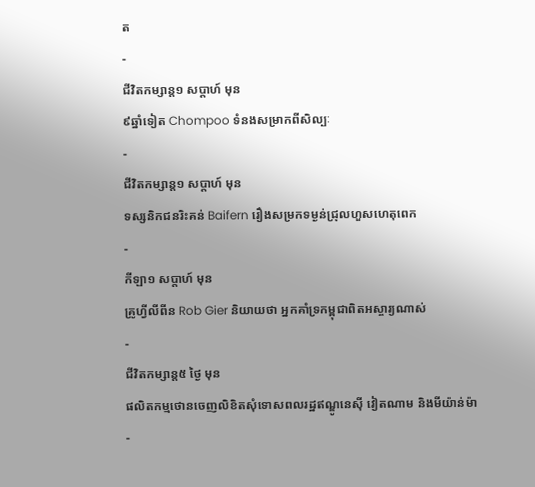ត
-
ជីវិតកម្សាន្ដ១ សប្តាហ៍ មុន
៩ឆ្នាំទៀត Chompoo ទំនងសម្រាកពីសិល្បៈ
-
ជីវិតកម្សាន្ដ១ សប្តាហ៍ មុន
ទស្សនិកជនរិះគន់ Baifern រឿងសម្រកទម្ងន់ជ្រុលហួសហេតុពេក
-
កីឡា១ សប្តាហ៍ មុន
គ្រូហ្វីលីពីន Rob Gier និយាយថា អ្នកគាំទ្រកម្ពុជាពិតអស្ចារ្យណាស់
-
ជីវិតកម្សាន្ដ៥ ថ្ងៃ មុន
ផលិតកម្មថោនចេញលិខិតសុំទោសពលរដ្ឋឥណ្ឌូនេស៊ី វៀតណាម និងមីយ៉ាន់ម៉ា
-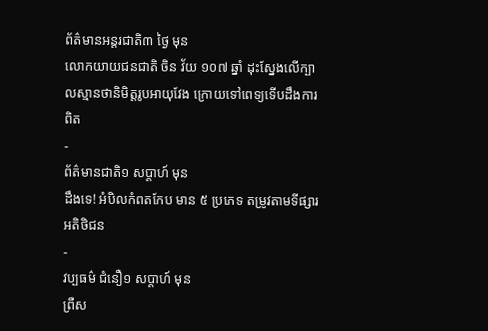ព័ត៌មានអន្ដរជាតិ៣ ថ្ងៃ មុន
លោកយាយជនជាតិ ចិន វ័យ ១០៧ ឆ្នាំ ដុះស្នែងលើក្បាលស្មានថានិមិត្តរូបអាយុវែង ក្រោយទៅពេទ្យទើបដឹងការពិត
-
ព័ត៌មានជាតិ១ សប្តាហ៍ មុន
ដឹងទេ! អំបិលកំពតកែប មាន ៥ ប្រភេទ តម្រូវតាមទីផ្សារអតិថិជន
-
វប្បធម៌ ជំនឿ១ សប្តាហ៍ មុន
ព្រឺស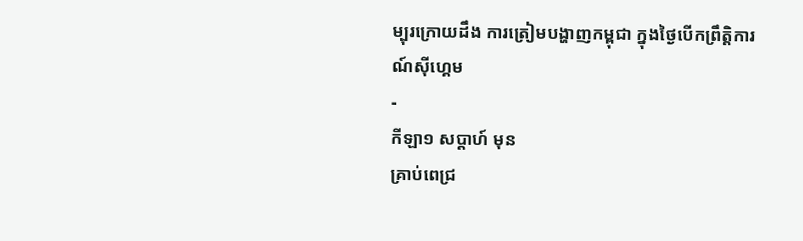ម្បុរក្រោយដឹង ការត្រៀមបង្ហាញកម្ពុជា ក្នុងថ្ងៃបើកព្រឹត្តិការណ៍ស៊ីហ្គេម
-
កីឡា១ សប្តាហ៍ មុន
គ្រាប់ពេជ្រ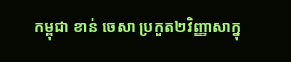កម្ពុជា ខាន់ ចេសា ប្រកួត២វិញ្ញាសាក្នុ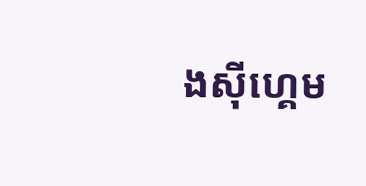ងស៊ីហ្គេម